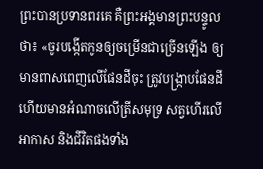ព្រះបានប្រទានពរគេ គឺព្រះអង្គមានព្រះបន្ទូលថា៖ «ចូរបង្កើតកូនឲ្យចម្រើនជាច្រើនឡើង ឲ្យមានពាសពេញលើផែនដីចុះ ត្រូវបង្ក្រាបផែនដី ហើយមានអំណាចលើត្រីសមុទ្រ សត្វហើរលើអាកាស និងជីវិតផងទាំង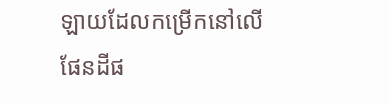ឡាយដែលកម្រើកនៅលើផែនដីផ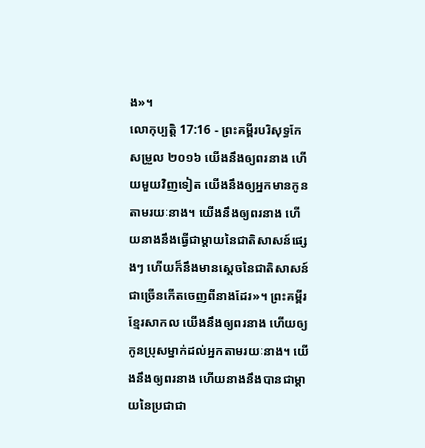ង»។
លោកុប្បត្តិ 17:16 - ព្រះគម្ពីរបរិសុទ្ធកែសម្រួល ២០១៦ យើងនឹងឲ្យពរនាង ហើយមួយវិញទៀត យើងនឹងឲ្យអ្នកមានកូនតាមរយៈនាង។ យើងនឹងឲ្យពរនាង ហើយនាងនឹងធ្វើជាម្តាយនៃជាតិសាសន៍ផ្សេងៗ ហើយក៏នឹងមានស្តេចនៃជាតិសាសន៍ជាច្រើនកើតចេញពីនាងដែរ»។ ព្រះគម្ពីរខ្មែរសាកល យើងនឹងឲ្យពរនាង ហើយឲ្យកូនប្រុសម្នាក់ដល់អ្នកតាមរយៈនាង។ យើងនឹងឲ្យពរនាង ហើយនាងនឹងបានជាម្ដាយនៃប្រជាជា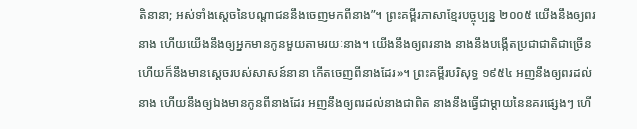តិនានា; អស់ទាំងស្ដេចនៃបណ្ដាជននឹងចេញមកពីនាង”។ ព្រះគម្ពីរភាសាខ្មែរបច្ចុប្បន្ន ២០០៥ យើងនឹងឲ្យពរនាង ហើយយើងនឹងឲ្យអ្នកមានកូនមួយតាមរយៈនាង។ យើងនឹងឲ្យពរនាង នាងនឹងបង្កើតប្រជាជាតិជាច្រើន ហើយក៏នឹងមានស្ដេចរបស់សាសន៍នានា កើតចេញពីនាងដែរ»។ ព្រះគម្ពីរបរិសុទ្ធ ១៩៥៤ អញនឹងឲ្យពរដល់នាង ហើយនឹងឲ្យឯងមានកូនពីនាងដែរ អញនឹងឲ្យពរដល់នាងជាពិត នាងនឹងធ្វើជាម្តាយនៃនគរផ្សេងៗ ហើ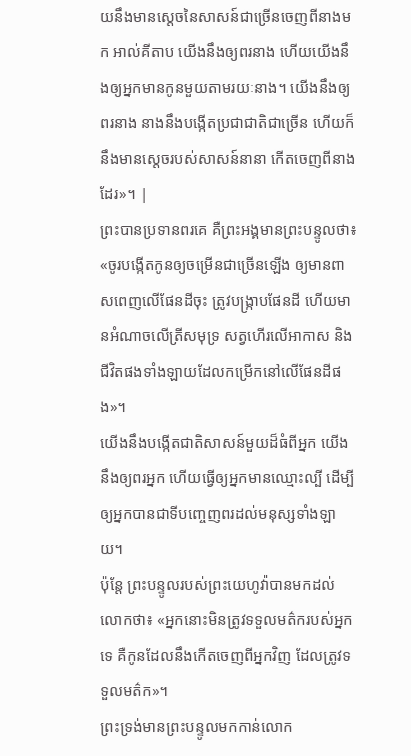យនឹងមានស្តេចនៃសាសន៍ជាច្រើនចេញពីនាងមក អាល់គីតាប យើងនឹងឲ្យពរនាង ហើយយើងនឹងឲ្យអ្នកមានកូនមួយតាមរយៈនាង។ យើងនឹងឲ្យពរនាង នាងនឹងបង្កើតប្រជាជាតិជាច្រើន ហើយក៏នឹងមានស្តេចរបស់សាសន៍នានា កើតចេញពីនាងដែរ»។ |
ព្រះបានប្រទានពរគេ គឺព្រះអង្គមានព្រះបន្ទូលថា៖ «ចូរបង្កើតកូនឲ្យចម្រើនជាច្រើនឡើង ឲ្យមានពាសពេញលើផែនដីចុះ ត្រូវបង្ក្រាបផែនដី ហើយមានអំណាចលើត្រីសមុទ្រ សត្វហើរលើអាកាស និងជីវិតផងទាំងឡាយដែលកម្រើកនៅលើផែនដីផង»។
យើងនឹងបង្កើតជាតិសាសន៍មួយដ៏ធំពីអ្នក យើងនឹងឲ្យពរអ្នក ហើយធ្វើឲ្យអ្នកមានឈ្មោះល្បី ដើម្បីឲ្យអ្នកបានជាទីបញ្ចេញពរដល់មនុស្សទាំងឡាយ។
ប៉ុន្ដែ ព្រះបន្ទូលរបស់ព្រះយេហូវ៉ាបានមកដល់លោកថា៖ «អ្នកនោះមិនត្រូវទទួលមត៌ករបស់អ្នកទេ គឺកូនដែលនឹងកើតចេញពីអ្នកវិញ ដែលត្រូវទទួលមត៌ក»។
ព្រះទ្រង់មានព្រះបន្ទូលមកកាន់លោក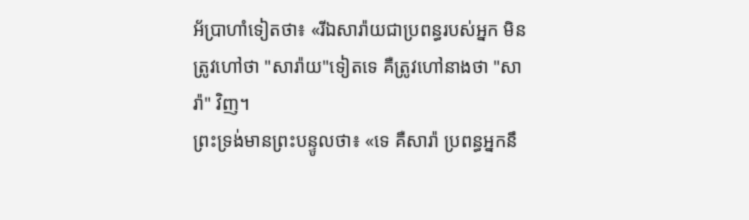អ័ប្រាហាំទៀតថា៖ «រីឯសារ៉ាយជាប្រពន្ធរបស់អ្នក មិនត្រូវហៅថា "សារ៉ាយ"ទៀតទេ គឺត្រូវហៅនាងថា "សារ៉ា" វិញ។
ព្រះទ្រង់មានព្រះបន្ទូលថា៖ «ទេ គឺសារ៉ា ប្រពន្ធអ្នកនឹ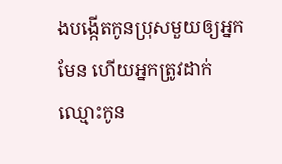ងបង្កើតកូនប្រុសមួយឲ្យអ្នកមែន ហើយអ្នកត្រូវដាក់ឈ្មោះកូន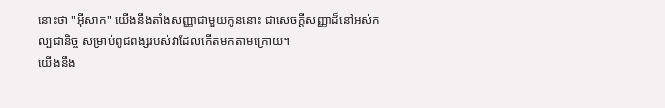នោះថា "អ៊ីសាក" យើងនឹងតាំងសញ្ញាជាមួយកូននោះ ជាសេចក្ដីសញ្ញាដ៏នៅអស់កល្បជានិច្ច សម្រាប់ពូជពង្សរបស់វាដែលកើតមកតាមក្រោយ។
យើងនឹង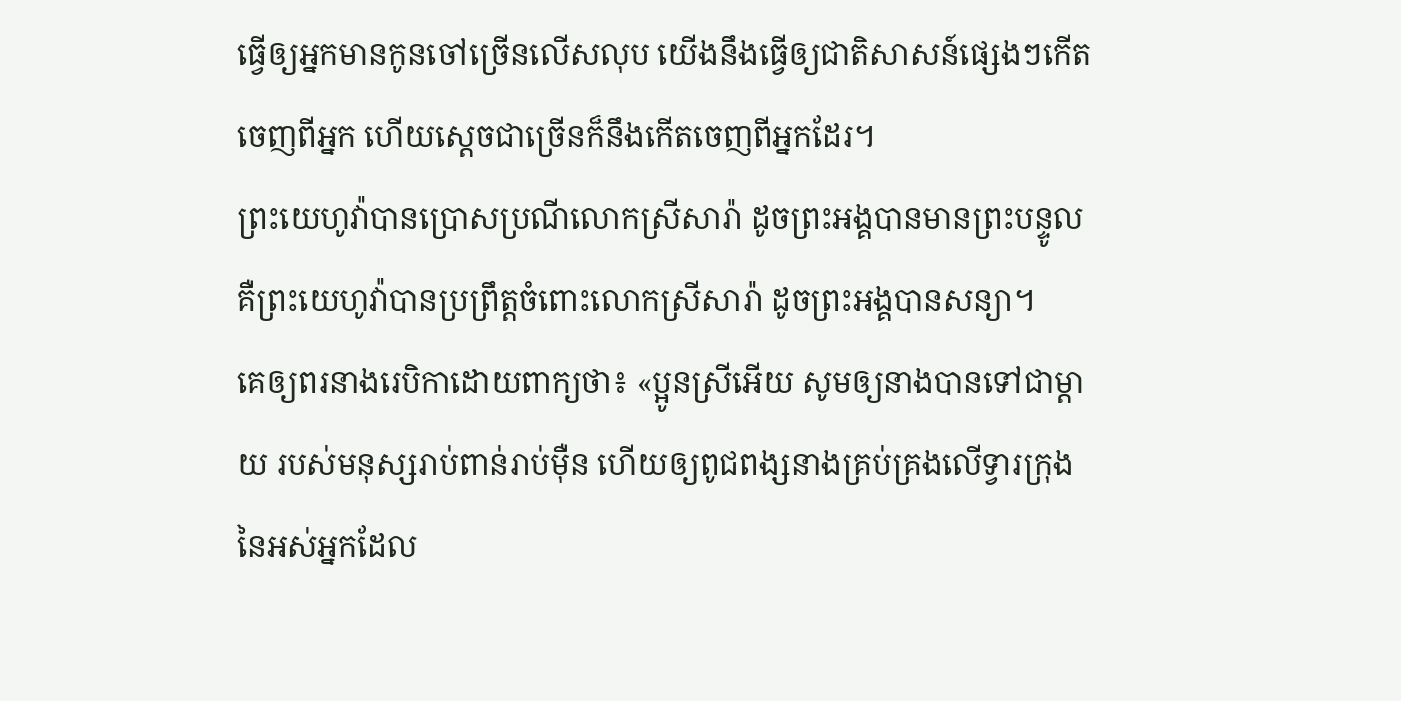ធ្វើឲ្យអ្នកមានកូនចៅច្រើនលើសលុប យើងនឹងធ្វើឲ្យជាតិសាសន៍ផ្សេងៗកើតចេញពីអ្នក ហើយស្តេចជាច្រើនក៏នឹងកើតចេញពីអ្នកដែរ។
ព្រះយេហូវ៉ាបានប្រោសប្រណីលោកស្រីសារ៉ា ដូចព្រះអង្គបានមានព្រះបន្ទូល គឺព្រះយេហូវ៉ាបានប្រព្រឹត្តចំពោះលោកស្រីសារ៉ា ដូចព្រះអង្គបានសន្យា។
គេឲ្យពរនាងរេបិកាដោយពាក្យថា៖ «ប្អូនស្រីអើយ សូមឲ្យនាងបានទៅជាម្ដាយ របស់មនុស្សរាប់ពាន់រាប់ម៉ឺន ហើយឲ្យពូជពង្សនាងគ្រប់គ្រងលើទ្វារក្រុង នៃអស់អ្នកដែល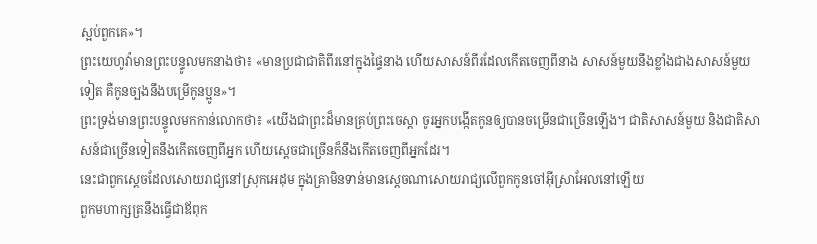ស្អប់ពួកគេ»។
ព្រះយេហូវ៉ាមានព្រះបន្ទូលមកនាងថា៖ «មានប្រជាជាតិពីរនៅក្នុងផ្ទៃនាង ហើយសាសន៍ពីរដែលកើតចេញពីនាង សាសន៍មួយនឹងខ្លាំងជាងសាសន៍មួយទៀត គឺកូនច្បងនឹងបម្រើកូនប្អូន»។
ព្រះទ្រង់មានព្រះបន្ទូលមកកាន់លោកថា៖ «យើងជាព្រះដ៏មានគ្រប់ព្រះចេស្តា ចូរអ្នកបង្កើតកូនឲ្យបានចម្រើនជាច្រើនឡើង។ ជាតិសាសន៍មួយ និងជាតិសាសន៍ជាច្រើនទៀតនឹងកើតចេញពីអ្នក ហើយស្តេចជាច្រើនក៏នឹងកើតចេញពីអ្នកដែរ។
នេះជាពួកស្តេចដែលសោយរាជ្យនៅស្រុកអេដុម ក្នុងគ្រាមិនទាន់មានស្តេចណាសោយរាជ្យលើពួកកូនចៅអ៊ីស្រាអែលនៅឡើយ
ពួកមហាក្សត្រនឹងធ្វើជាឪពុក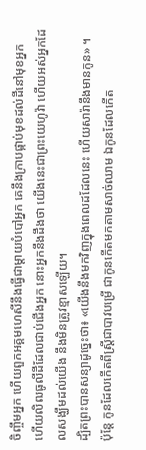ចិញ្ចឹមអ្នក ហើយពួកអគ្គមហេសីនឹងធ្វើជាម្តាយបំបៅអ្នក គេនឹងក្រាបផ្កាប់មុខដល់ដីនៅមុខអ្នក ហើយលិឍធូលីដីដែលជាប់ជើងអ្នក នោះអ្នកនឹងដឹងថា យើងនេះជាព្រះយេហូវ៉ា ហើយអស់អ្នកដែលសង្ឃឹមដល់យើង នឹងមិនត្រូវខ្មាសឡើយ។
ដ្បិតព្រះបានសន្យាដូច្នេះថា៖ «យើងនឹងមកវិញក្នុងពេលដដែលនេះ ហើយសារ៉ានឹងមានកូន» ។
ប៉ុន្ដែ កូនដែលកើតពីស្ត្រីជាបាវបម្រើ ជាកូនកើតមកតាមសាច់ឈាម ឯកូនដែលកើត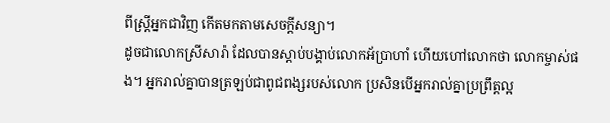ពីស្ត្រីអ្នកជាវិញ កើតមកតាមសេចក្ដីសន្យា។
ដូចជាលោកស្រីសារ៉ា ដែលបានស្តាប់បង្គាប់លោកអ័ប្រាហាំ ហើយហៅលោកថា លោកម្ចាស់ផង។ អ្នករាល់គ្នាបានត្រឡប់ជាពូជពង្សរបស់លោក ប្រសិនបើអ្នករាល់គ្នាប្រព្រឹត្តល្អ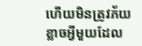ហើយមិនត្រូវភ័យខ្លាចអ្វីមួយដែល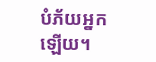បំភ័យអ្នកឡើយ។